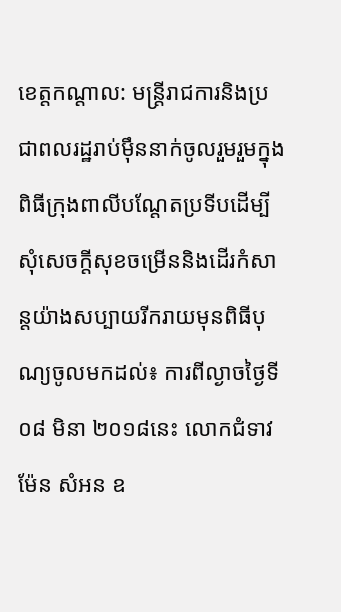ខេត្តកណ្តាល: មន្ត្រីរាជការនិងប្រជាពលរដ្ឋរាប់ម៉ឹននាក់ចូលរួមរួមក្នុងពិធីក្រុងពាលីបណ្តែតប្រទីបដើម្បីសុំសេចក្តីសុខចម្រើននិងដើរកំសាន្តយ៉ាងសប្បាយរីករាយមុនពិធីបុណ្យចូលមកដល់៖ ការពីល្ងាចថ្ងៃទី០៨ មិនា ២០១៨នេះ លោកជំទាវ ម៉ែន សំអន ឧ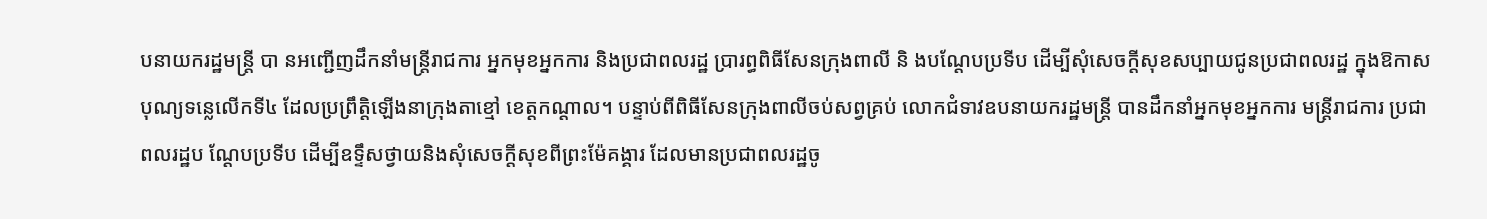បនាយករដ្ឋមន្ត្រី បា នអញ្ជើញដឹកនាំមន្ត្រីរាជការ អ្នកមុខអ្នកការ និងប្រជាពលរដ្ឋ ប្រារព្ធពិធីសែនក្រុងពាលី និ ងបណ្តែបប្រទីប ដើម្បីសុំសេចក្តីសុខសប្បាយជូនប្រជាពលរដ្ឋ ក្នុងឱកាសបុណ្យទន្លេលើកទី៤ ដែលប្រព្រឹត្តិឡើងនាក្រុងតាខ្មៅ ខេត្តកណ្តាល។ បន្ទាប់ពីពិធីសែនក្រុងពាលីចប់សព្វគ្រប់ លោកជំទាវឧបនាយករដ្ឋមន្ត្រី បានដឹកនាំអ្នកមុខអ្នកការ មន្ត្រីរាជការ ប្រជាពលរដ្ឋប ណ្តែបប្រទីប ដើម្បីឧទ្ទឹសថ្វាយនិងសុំសេចក្តីសុខពីព្រះម៉ែគង្គារ ដែលមានប្រជាពលរដ្ឋចូ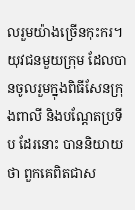លរួមយ៉ាងច្រើនកុះករ។
យុវជនមួយក្រុម ដែលបានចូលរួមក្នុងពិធីសែនក្រុងពាលី និងបណ្តែតប្រទីប ដែរនោះ បាននិយាយថា ពួកគេពិតជាស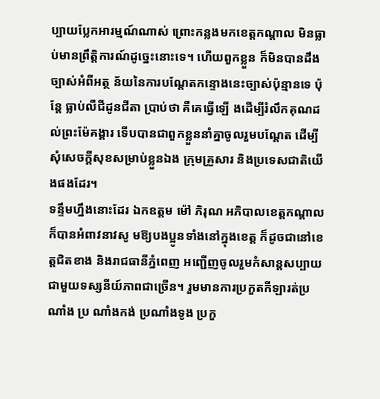ប្បាយប្លែកអារម្មណ៍ណាស់ ព្រោះកន្លងមកខេត្តកណ្តាល មិនធ្លាប់មានព្រឹត្តិការណ៍ដូច្នេះនោះទេ។ ហើយពួកខ្លួន ក៏មិនបានដឹងច្បាស់អំពីអត្ថ ន័យនៃការបណ្តែតកន្ទោងនេះច្បាស់ប៉ុន្មានទេ ប៉ុន្តែ ធ្លាប់លឺជីដូនជីតា ប្រាប់ថា គឺគេធ្វើឡើ ងដើម្បីរំលឹកគុណដល់ព្រះម៉ែគង្គារ ទើបបានជាពួកខ្លួននាំគ្នាចូលរួមបណ្តែត ដើម្បីសុំសេចក្តីសុខសម្រាប់ខ្លួនឯង ក្រុមគ្រួសារ និងប្រទេសជាតិយើងផងដែរ។
ទន្ទឹមហ្នឹងនោះដែរ ឯកឧត្តម ម៉ៅ ភិរុណ អភិបាលខេត្តកណ្តាល ក៏បានអំពាវនាវសូ មឱ្យបងប្អូនទាំងនៅក្នុងខេត្ត ក៏ដូចជានៅខេត្តជិតខាង និងរាជធានីភ្នំពេញ អញ្ជើញចូលរួមកំសាន្តសប្បាយជាមួយទស្សនីយ៍ភាពជាច្រើន។ រួមមានការប្រកួតកីឡារត់ប្រណាំង ប្រ ណាំងកង់ ប្រណាំងទូង ប្រកួ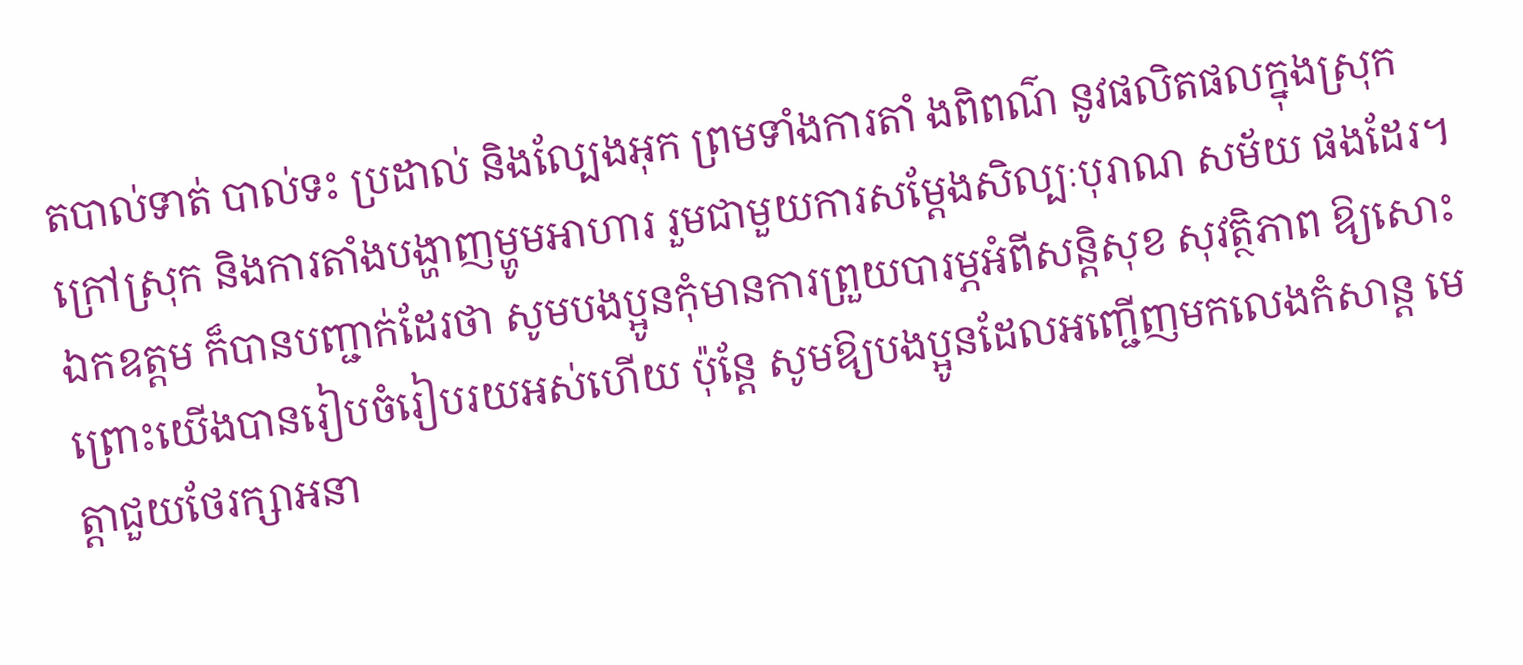តបាល់ទាត់ បាល់ទះ ប្រដាល់ និងល្បែងអុក ព្រមទាំងការតាំ ងពិពណ៌ នូវផលិតផលក្នុងស្រុក ក្រៅស្រុក និងការតាំងបង្ហាញម្ហូមអាហារ រួមជាមួយការសម្តែងសិល្បៈបុរាណ សម័យ ផងដែរ។ ឯកឧត្តម ក៏បានបញ្ជាក់ដែរថា សូមបងប្អូនកុំមានការព្រួយបារម្ភអំពីសន្តិសុខ សុវត្ថិភាព ឱ្យសោះព្រោះយើងបានរៀបចំរៀបរយអស់ហើយ ប៉ុន្តែ សូមឱ្យបងប្អូនដែលអញ្ជើញមកលេងកំសាន្ត មេត្តាជួយថែរក្សាអនា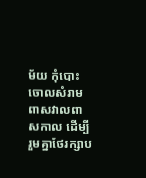ម័យ កុំបោះចោលសំរាមពាសវាលពាសកាល ដើម្បីរួមគ្នាថែរក្សាប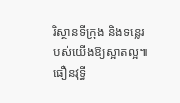រិស្ថានទីក្រុង និងទន្លេរបស់យើងឱ្យស្អាតល្អ៕ធឿនវុទ្ធី